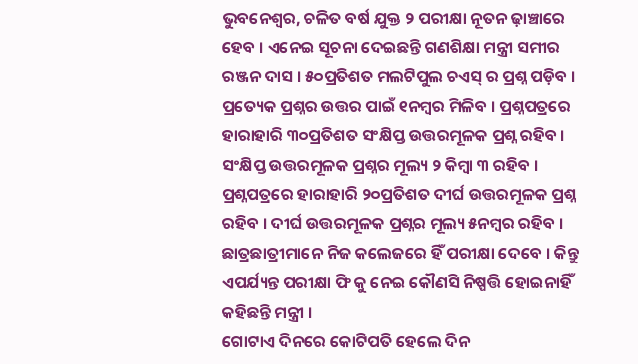ଭୁବନେଶ୍ୱର, ଚଳିତ ବର୍ଷ ଯୁକ୍ତ ୨ ପରୀକ୍ଷା ନୂତନ ଢ଼ାଞ୍ଚାରେ ହେବ । ଏନେଇ ସୂଚନା ଦେଇଛନ୍ତି ଗଣଶିକ୍ଷା ମନ୍ତ୍ରୀ ସମୀର ରଞ୍ଜନ ଦାସ । ୫୦ପ୍ରତିଶତ ମଲଟିପୁଲ ଚଏସ୍ ର ପ୍ରଶ୍ନ ପଡ଼ିବ । ପ୍ରତ୍ୟେକ ପ୍ରଶ୍ନର ଉତ୍ତର ପାଇଁ ୧ନମ୍ବର ମିଳିବ । ପ୍ରଶ୍ନପତ୍ରରେ ହାରାହାରି ୩୦ପ୍ରତିଶତ ସଂକ୍ଷିପ୍ତ ଉତ୍ତରମୂଳକ ପ୍ରଶ୍ନ ରହିବ । ସଂକ୍ଷିପ୍ତ ଉତ୍ତରମୂଳକ ପ୍ରଶ୍ନର ମୂଲ୍ୟ ୨ କିମ୍ବା ୩ ରହିବ । ପ୍ରଶ୍ନପତ୍ରରେ ହାରାହାରି ୨୦ପ୍ରତିଶତ ଦୀର୍ଘ ଉତ୍ତରମୂଳକ ପ୍ରଶ୍ନ ରହିବ । ଦୀର୍ଘ ଉତ୍ତରମୂଳକ ପ୍ରଶ୍ନର ମୂଲ୍ୟ ୫ନମ୍ବର ରହିବ । ଛାତ୍ରଛାତ୍ରୀମାନେ ନିଜ କଲେଜରେ ହିଁ ପରୀକ୍ଷା ଦେବେ । କିନ୍ତୁ ଏପର୍ଯ୍ୟନ୍ତ ପରୀକ୍ଷା ଫି କୁ ନେଇ କୌଣସି ନିଷ୍ପତ୍ତି ହୋଇନାହିଁ କହିଛନ୍ତି ମନ୍ତ୍ରୀ ।
ଗୋଟାଏ ଦିନରେ କୋଟିପତି ହେଲେ ଦିନ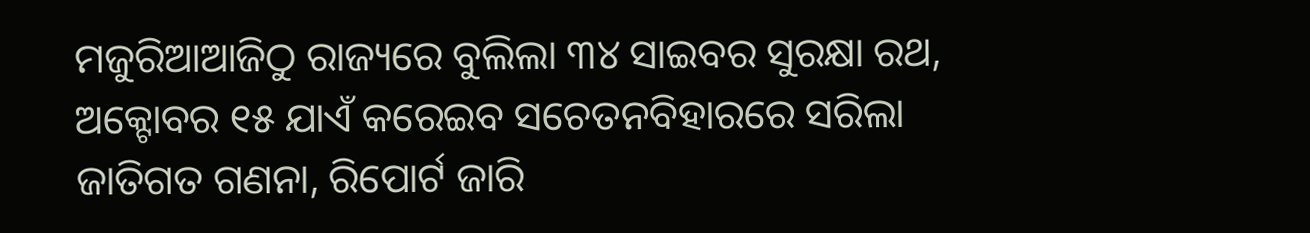ମଜୁରିଆଆଜିଠୁ ରାଜ୍ୟରେ ବୁଲିଲା ୩୪ ସାଇବର ସୁରକ୍ଷା ରଥ, ଅକ୍ଟୋବର ୧୫ ଯାଏଁ କରେଇବ ସଚେତନବିହାରରେ ସରିଲା ଜାତିଗତ ଗଣନା, ରିପୋର୍ଟ ଜାରି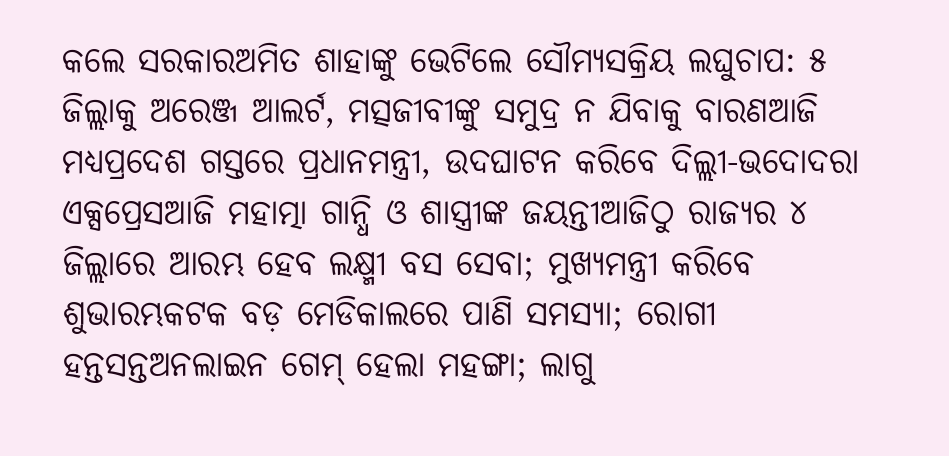କଲେ ସରକାରଅମିତ ଶାହାଙ୍କୁ ଭେଟିଲେ ସୌମ୍ୟସକ୍ରିୟ ଲଘୁଚାପ: ୫ ଜିଲ୍ଲାକୁ ଅରେଞ୍ଜ ଆଲର୍ଟ, ମତ୍ସଜୀବୀଙ୍କୁ ସମୁଦ୍ର ନ ଯିବାକୁ ବାରଣଆଜି ମଧ୍ୟପ୍ରଦେଶ ଗସ୍ତରେ ପ୍ରଧାନମନ୍ତ୍ରୀ, ଉଦଘାଟନ କରିବେ ଦିଲ୍ଲୀ-ଭଦୋଦରା ଏକ୍ସପ୍ରେସଆଜି ମହାତ୍ମା ଗାନ୍ଧି ଓ ଶାସ୍ତ୍ରୀଙ୍କ ଜୟନ୍ତୀଆଜିଠୁ ରାଜ୍ୟର ୪ ଜିଲ୍ଲାରେ ଆରମ୍ଭ ହେବ ଲକ୍ଷ୍ମୀ ବସ ସେବା; ମୁଖ୍ୟମନ୍ତ୍ରୀ କରିବେ ଶୁଭାରମ୍ଭକଟକ ବଡ଼ ମେଡିକାଲରେ ପାଣି ସମସ୍ୟା; ରୋଗୀ ହନ୍ତସନ୍ତଅନଲାଇନ ଗେମ୍ ହେଲା ମହଙ୍ଗା; ଲାଗୁ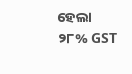ହେଲା ୨୮% GST